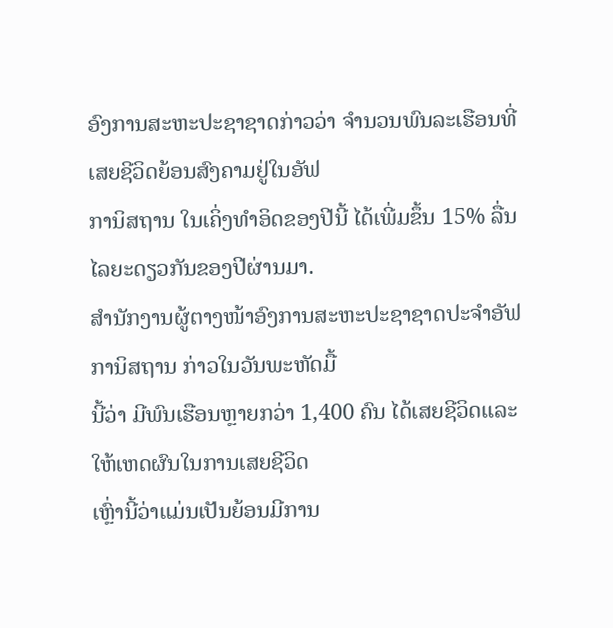ອົງການສະຫະປະຊາຊາດກ່າວວ່າ ຈຳນວນພົນລະເຮືອນທີ່ເສຍຊີວິດຍ້ອນສົງຄາມຢູ່ໃນອັຟ
ການິສຖານ ໃນເຄິ່ງທຳອິດຂອງປີນີ້ ໄດ້ເພີ່ມຂຶ້ນ 15% ລື່ນໄລຍະດຽວກັນຂອງປີຜ່ານມາ.
ສຳນັກງານຜູ້ຕາງໜ້າອົງການສະຫະປະຊາຊາດປະຈຳອັຟການິສຖານ ກ່າວໃນວັນພະຫັດມື້
ນີ້ວ່າ ມີພົນເຮືອນຫຼາຍກວ່າ 1,400 ຄົນ ໄດ້ເສຍຊີວິດແລະໃຫ້ເຫດຜົນໃນການເສຍຊີວິດ
ເຫຼົ່ານີ້ວ່າແມ່ນເປັນຍ້ອນມີການ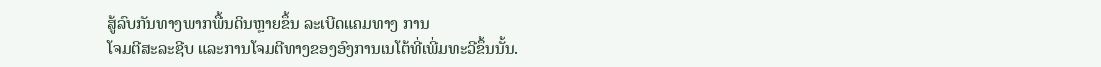ສູ້ລົບກັນທາງພາກພື້ນດິນຫຼາຍຂຶ້ນ ລະເບີດແຄມທາງ ການ
ໂຈມຕີສະລະຊີບ ແລະການໂຈມຕີທາງຂອງອົງການເນໂຕ້ທີ່ເພີ່ມທະວີຂຶ້ນນັ້ນ.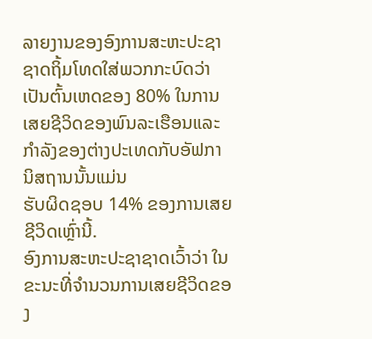ລາຍງານຂອງອົງການສະຫະປະຊາຊາດຖິ້ມໂທດໃສ່ພວກກະບົດວ່າເປັນຕົ້ນເຫດຂອງ 80% ໃນການເສຍຊີວິດຂອງພົນລະເຮືອນແລະກຳລັງຂອງຕ່າງປະເທດກັບອັຟການິສຖານນັ້ນແມ່ນ
ຮັບຜິດຊອບ 14% ຂອງການເສຍຊີວິດເຫຼົ່ານີ້.
ອົງການສະຫະປະຊາຊາດເວົ້າວ່າ ໃນຂະນະທີ່ຈຳນວນການເສຍຊີວິດຂອງ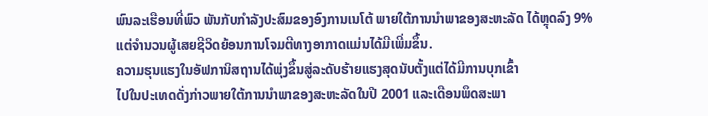ພົນລະເຮືອນທີ່ພົວ ພັນກັບກຳລັງປະສົມຂອງອົງການເນໂຕ້ ພາຍໃຕ້ການນຳພາຂອງສະຫະລັດ ໄດ້ຫຼຸດລົງ 9%
ແຕ່ຈຳນວນຜູ້ເສຍຊີວິດຍ້ອນການໂຈມຕີທາງອາກາດແມ່ນໄດ້ມີເພີ່ມຂຶ້ນ.
ຄວາມຮຸນແຮງໃນອັຟການິສຖານໄດ້ພຸ່ງຂຶ້ນສູ່ລະດັບຮ້າຍແຮງສຸດນັບຕັ້ງແຕ່ໄດ້ມີການບຸກເຂົ້າ
ໄປໃນປະເທດດັ່ງກ່າວພາຍໃຕ້ການນຳພາຂອງສະຫະລັດໃນປີ 2001 ແລະເດືອນພຶດສະພາ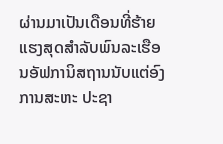ຜ່ານມາເປັນເດືອນທີ່ຮ້າຍແຮງສຸດສຳລັບພົນລະເຮືອນອັຟການິສຖານນັບແຕ່ອົງການສະຫະ ປະຊາ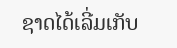ຊາດໄດ້ເລີ່ມເກັບ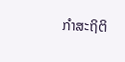ກຳສະຖິຕິ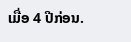ເມື່ອ 4 ປີກ່ອນ.